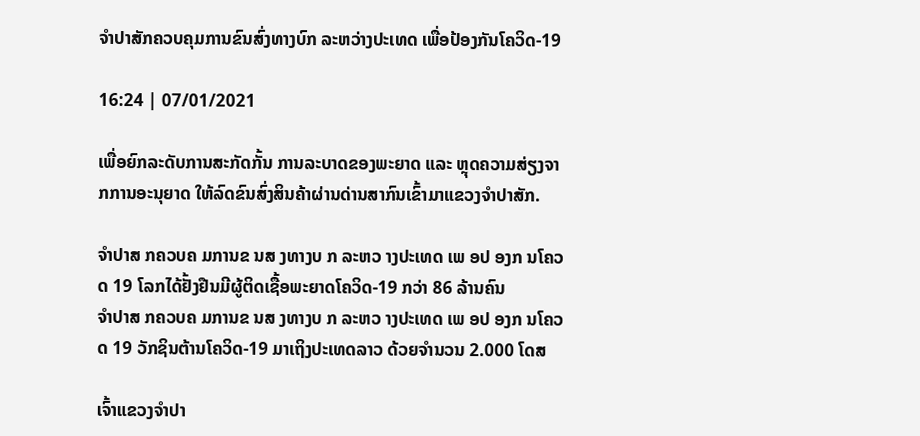ຈຳປາສັກຄວບຄຸມການຂົນສົ່ງທາງບົກ ລະຫວ່າງປະເທດ ເພື່ອປ້ອງກັນໂຄວິດ-19

16:24 | 07/01/2021

ເພື່ອຍົກລະດັບການສະກັດກັ້ນ ການລະບາດຂອງພະຍາດ ແລະ ຫຼຸດຄວາມສ່ຽງຈາກການອະນຸຍາດ ໃຫ້ລົດຂົນສົ່ງສິນຄ້າຜ່ານດ່ານສາກົນເຂົ້າມາແຂວງຈຳປາສັກ.

ຈຳປາສ ກຄວບຄ ມການຂ ນສ ງທາງບ ກ ລະຫວ າງປະເທດ ເພ ອປ ອງກ ນໂຄວ ດ 19 ໂລກໄດ້ຢັ້ງຢືນມີຜູ້ຕິດເຊື້ອພະຍາດໂຄວິດ-19 ກວ່າ 86 ລ້ານຄົນ
ຈຳປາສ ກຄວບຄ ມການຂ ນສ ງທາງບ ກ ລະຫວ າງປະເທດ ເພ ອປ ອງກ ນໂຄວ ດ 19 ວັກຊິນຕ້ານໂຄວິດ-19 ມາເຖິງປະເທດລາວ ດ້ວຍຈຳນວນ 2.000 ໂດສ

ເຈົ້າແຂວງຈຳປາ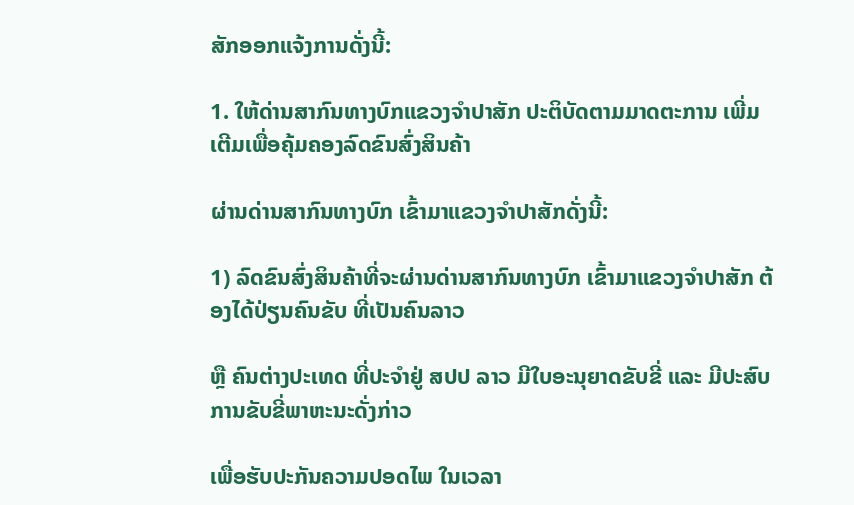ສັກອອກແຈ້ງການດັ່ງນີ້:

1. ໃຫ້ດ່ານສາກົນທາງບົກແຂວງຈຳປາສັກ ປະຕິບັດຕາມມາດຕະການ ເພີ່ມເຕີມເພື່ອຄຸ້ມຄອງລົດຂົນສົ່ງສິນຄ້າ

ຜ່ານດ່ານສາກົນທາງບົກ ເຂົ້າມາແຂວງຈຳປາສັກດັ່ງນີ້:

1) ລົດຂົນສົ່ງສິນຄ້າທີ່ຈະຜ່ານດ່ານສາກົນທາງບົກ ເຂົ້າມາແຂວງຈຳປາສັກ ຕ້ອງໄດ້ປ່ຽນຄົນຂັບ ທີ່ເປັນຄົນລາວ

ຫຼື ຄົນຕ່າງປະເທດ ທີ່ປະຈຳຢູ່ ສປປ ລາວ ມີໃບອະນຸຍາດຂັບຂີ່ ແລະ ມີປະສົບການຂັບຂີ່ພາຫະນະດັ່ງກ່າວ

ເພື່ອຮັບປະກັນຄວາມປອດໄພ ໃນເວລາ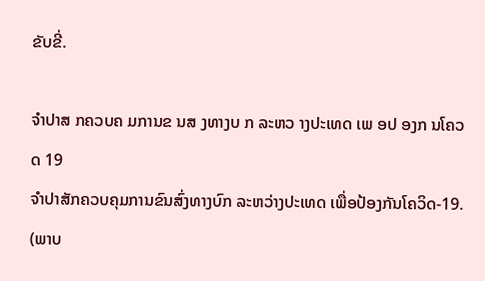ຂັບຂີ່.

ຈຳປາສ ກຄວບຄ ມການຂ ນສ ງທາງບ ກ ລະຫວ າງປະເທດ ເພ ອປ ອງກ ນໂຄວ ດ 19
ຈຳປາສັກຄວບຄຸມການຂົນສົ່ງທາງບົກ ລະຫວ່າງປະເທດ ເພື່ອປ້ອງກັນໂຄວິດ-19. (ພາບ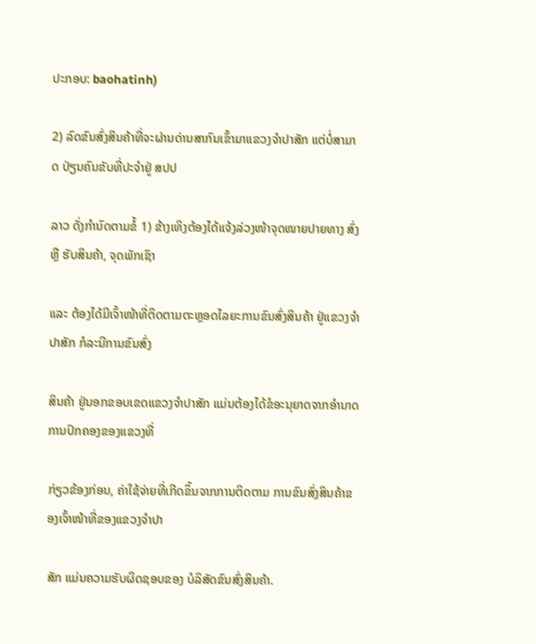ປະກອບ: baohatinh)

2) ລົດຂົນສົ່ງສິນຄ້າທີ່ຈະຜ່ານດ່ານສາກົນເຂົ້າມາແຂວງຈຳປາສັກ ແຕ່ບໍ່ສາມາດ ປ່ຽນຄົນຂັບທີ່ປະຈຳຢູ່ ສປປ

ລາວ ດັ່ງກຳນົດຕາມຂໍ້ 1) ຂ້າງເທິງຕ້ອງໄດ້ແຈ້ງລ່ວງໜ້າຈຸດໜາຍປາຍທາງ ສົ່ງ ຫຼື ຮັບສິນຄ້າ, ຈຸດພັກເຊົາ

ແລະ ຕ້ອງໄດ້ມີເຈົ້າໜ້າທີ່ຕິດຕາມຕະຫຼອດໄລຍະການຂົນສົ່ງສິນຄ້າ ຢູ່ແຂວງຈຳປາສັກ ກໍລະນີການຂົນສົ່ງ

ສິນຄ້າ ຢູ່ນອກຂອບເຂດແຂວງຈຳປາສັກ ແມ່ນຕ້ອງໄດ້ຂໍອະນຸຍາດຈາກອຳນາດການປົກຄອງຂອງແຂວງທີ່

ກ່ຽວຂ້ອງກ່ອນ, ຄ່າໃຊ້ຈ່າຍທີ່ເກີດຂຶ້ນຈາກການຕິດຕາມ ການຂົນສົ່ງສິນຄ້າຂອງເຈົ້າໜ້າທີ່ຂອງແຂວງຈຳປາ

ສັກ ແມ່ນຄວາມຮັບຜິດຊອບຂອງ ບໍລິສັດຂົນສົ່ງສິນຄ້າ.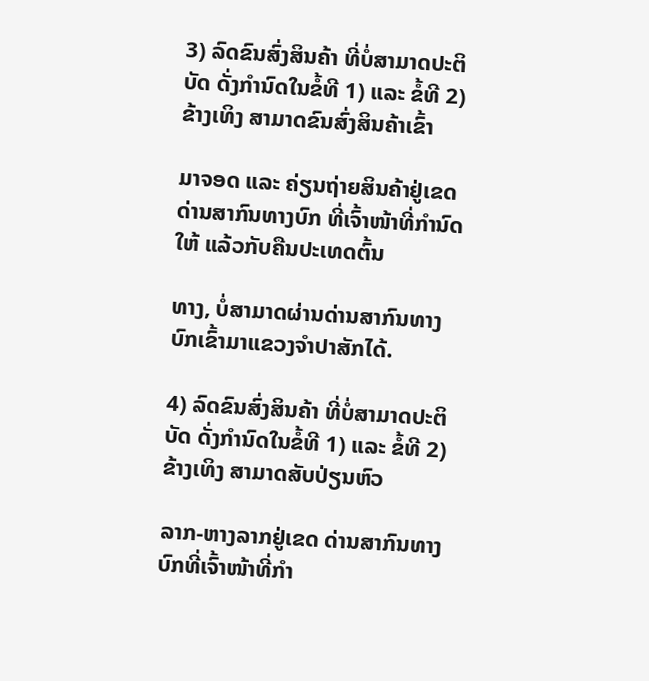3) ລົດຂົນສົ່ງສິນຄ້າ ທີ່ບໍ່ສາມາດປະຕິບັດ ດັ່ງກຳນົດໃນຂໍ້ທີ 1) ແລະ ຂໍ້ທີ 2) ຂ້າງເທິງ ສາມາດຂົນສົ່ງສິນຄ້າເຂົ້າ

ມາຈອດ ແລະ ຄ່ຽນຖ່າຍສິນຄ້າຢູ່ເຂດ ດ່ານສາກົນທາງບົກ ທີ່ເຈົ້າໜ້າທີ່ກຳນົດໃຫ້ ແລ້ວກັບຄືນປະເທດຕົ້ນ

ທາງ, ບໍ່ສາມາດຜ່ານດ່ານສາກົນທາງບົກເຂົ້າມາແຂວງຈຳປາສັກໄດ້.

4) ລົດຂົນສົ່ງສິນຄ້າ ທີ່ບໍ່ສາມາດປະຕິບັດ ດັ່ງກຳນົດໃນຂໍ້ທີ 1) ແລະ ຂໍ້ທີ 2) ຂ້າງເທິງ ສາມາດສັບປ່ຽນຫົວ

ລາກ-ຫາງລາກຢູ່ເຂດ ດ່ານສາກົນທາງບົກທີ່ເຈົ້າໜ້າທີ່ກຳ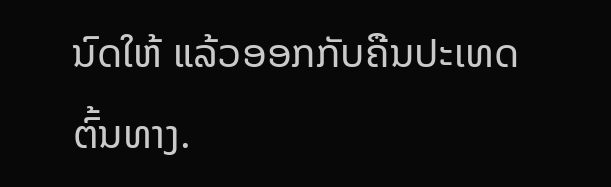ນົດໃຫ້ ແລ້ວອອກກັບຄືນປະເທດຕົ້ນທາງ.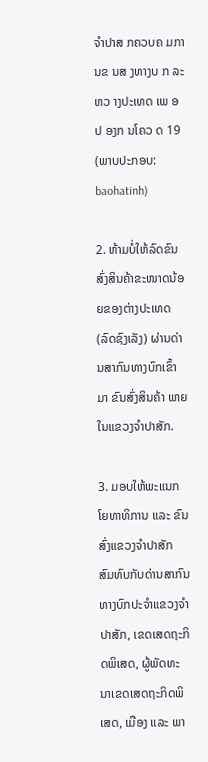ຈຳປາສ ກຄວບຄ ມການຂ ນສ ງທາງບ ກ ລະຫວ າງປະເທດ ເພ ອປ ອງກ ນໂຄວ ດ 19
(ພາບປະກອບ: baohatinh)

2. ຫ້າມບໍ່ໃຫ້ລົດຂົນສົ່ງສິນຄ້າຂະໜາດນ້ອຍຂອງຕ່າງປະເທດ (ລົດຊົງເລັງ) ຜ່ານດ່ານສາກົນທາງບົກເຂົ້າມາ ຂົນສົ່ງສິນຄ້າ ພາຍໃນແຂວງຈຳປາສັກ.

3. ມອບໃຫ້ພະແນກໂຍທາທິການ ແລະ ຂົນສົ່ງແຂວງຈຳປາສັກ ສົມທົບກັບດ່ານສາກົນທາງບົກປະຈຳແຂວງຈຳປາສັກ, ເຂດເສດຖະກິດພິເສດ, ຜູ້ພັດທະນາເຂດເສດຖະກິດພິເສດ, ເມືອງ ແລະ ພາ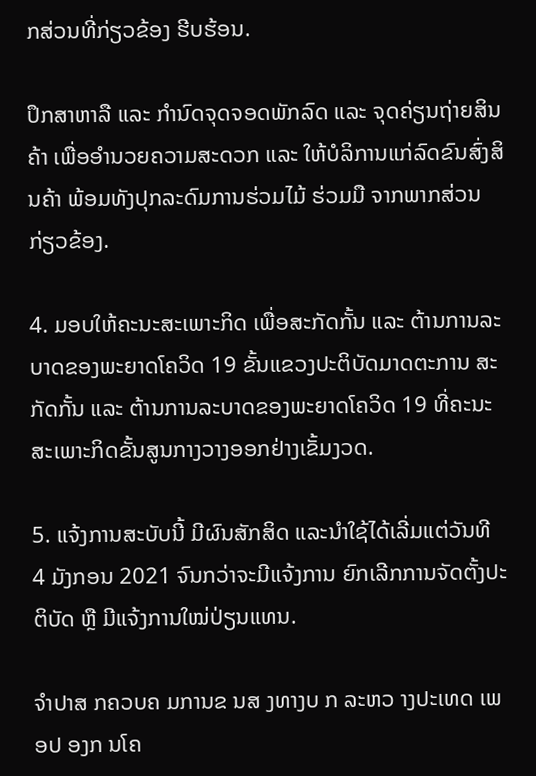ກສ່ວນທີ່ກ່ຽວຂ້ອງ ຮີບຮ້ອນ.

ປຶກສາຫາລື ແລະ ກຳນົດຈຸດຈອດພັກລົດ ແລະ ຈຸດຄ່ຽນຖ່າຍສິນຄ້າ ເພື່ອອຳນວຍຄວາມສະດວກ ແລະ ໃຫ້ບໍລິການແກ່ລົດຂົນສົ່ງສິນຄ້າ ພ້ອມທັງປຸກລະດົມການຮ່ວມໄມ້ ຮ່ວມມື ຈາກພາກສ່ວນກ່ຽວຂ້ອງ.

4. ມອບໃຫ້ຄະນະສະເພາະກິດ ເພື່ອສະກັດກັ້ນ ແລະ ຕ້ານການລະບາດຂອງພະຍາດໂຄວິດ 19 ຂັ້ນແຂວງປະຕິບັດມາດຕະການ ສະກັດກັ້ນ ແລະ ຕ້ານການລະບາດຂອງພະຍາດໂຄວິດ 19 ທີ່ຄະນະສະເພາະກິດຂັ້ນສູນກາງວາງອອກຢ່າງເຂັ້ມງວດ.

5. ແຈ້ງການສະບັບນີ້ ມີຜົນສັກສິດ ແລະນຳໃຊ້ໄດ້ເລີ່ມແຕ່ວັນທີ 4 ມັງກອນ 2021 ຈົນກວ່າຈະມີແຈ້ງການ ຍົກເລີກການຈັດຕັ້ງປະຕິບັດ ຫຼື ມີແຈ້ງການໃໝ່ປ່ຽນແທນ.

ຈຳປາສ ກຄວບຄ ມການຂ ນສ ງທາງບ ກ ລະຫວ າງປະເທດ ເພ ອປ ອງກ ນໂຄ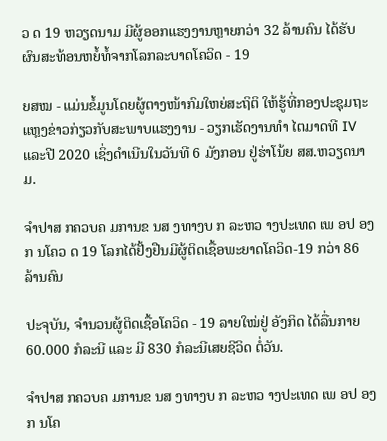ວ ດ 19 ຫວຽດນາມ ມີຜູ້ອອກແຮງງານຫຼາຍກວ່າ 32 ລ້ານຄົນ ໄດ້ຮັບຜົນສະທ້ອນຫຍໍ້ທໍ້ຈາກໂລກລະບາດໂຄວິດ - 19

ຍສໝ - ແມ່ນຂໍ້ມູນໂດຍຜູ້ຕາງໜ້າກົມໃຫຍ່ສະຖິຕິ ໃຫ້ຮູ້ທີ່ກອງປະຊຸມຖະແຫຼງຂ່າວກ່ຽວກັບສະພາບແຮງງານ - ວຽກເຮັດງານທຳ ໄຕມາດທີ IV ແລະປີ 2020 ເຊິ່ງດໍາເນີນໃນວັນທີ 6 ມັງກອນ ຢູ່ຮ່າໂນ້ຍ ສສ.ຫວຽດນາມ.

ຈຳປາສ ກຄວບຄ ມການຂ ນສ ງທາງບ ກ ລະຫວ າງປະເທດ ເພ ອປ ອງກ ນໂຄວ ດ 19 ໂລກໄດ້ຢັ້ງຢືນມີຜູ້ຕິດເຊື້ອພະຍາດໂຄວິດ-19 ກວ່າ 86 ລ້ານຄົນ

ປະຈຸບັນ, ຈຳນວນຜູ້ຕິດເຊື້ອໂຄວິດ - 19 ລາຍໃໝ່ຢູ່ ອັງກິດ ໄດ້ລື່ນກາຍ 60.000 ກໍລະນີ ແລະ ມີ 830 ກໍລະນີເສຍຊີວິດ ຕໍ່ວັນ.

ຈຳປາສ ກຄວບຄ ມການຂ ນສ ງທາງບ ກ ລະຫວ າງປະເທດ ເພ ອປ ອງກ ນໂຄ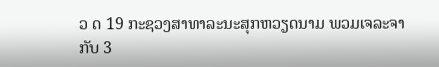ວ ດ 19 ກະຊວງສາທາລະນະສຸກຫວຽດນາມ ພວມເຈລະຈາກັບ 3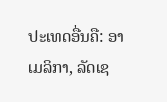ປະເທດອື່ນຄື: ອາເມລິກາ, ລັດເຊ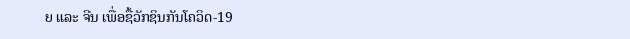ຍ ແລະ ຈີນ ເພື່ອຊື້ວັກຊິນກັນໂຄວິດ-19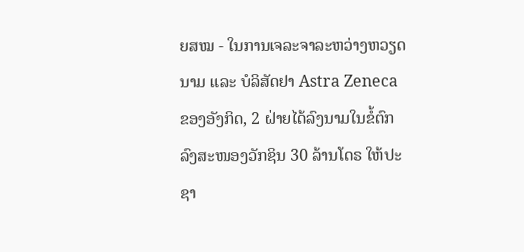ຍສໝ - ໃນການເຈລະຈາລະຫວ່າງຫວຽດນາມ ແລະ ບໍລິສັດຢາ Astra Zeneca ຂອງອັງກິດ, 2 ຝ່າຍໄດ້ລົງນາມໃນຂໍ້ຕົກລົງສະໜອງວັກຊິນ 30 ລ້ານໂດຣ ໃຫ້ປະຊາ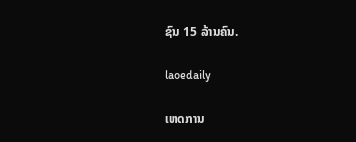ຊົນ 15 ລ້ານຄົນ.

laoedaily

ເຫດການ